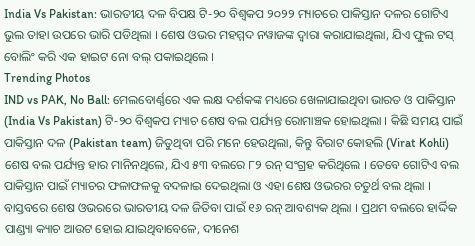India Vs Pakistan: ଭାରତୀୟ ଦଳ ବିପକ୍ଷ ଟି-୨୦ ବିଶ୍ୱକପ ୨୦୨୨ ମ୍ୟାଚରେ ପାକିସ୍ତାନ ଦଳର ଗୋଟିଏ ଭୁଲ ତାହା ଉପରେ ଭାରି ପଡିଥିଲା । ଶେଷ ଓଭର ମହମ୍ମଦ ନୱାଜଙ୍କ ଦ୍ୱାରା କରାଯାଇଥିଲା, ଯିଏ ଫୁଲ ଟସ୍ ବୋଲିଂ କରି ଏକ ହାଇଟ ନୋ ବଲ୍ ପକାଇଥିଲେ ।
Trending Photos
IND vs PAK, No Ball: ମେଲବୋର୍ଣ୍ଣରେ ଏକ ଲକ୍ଷ ଦର୍ଶକଙ୍କ ମଧ୍ୟରେ ଖେଳାଯାଇଥିବା ଭାରତ ଓ ପାକିସ୍ତାନ (India Vs Pakistan) ଟି-୨୦ ବିଶ୍ୱକପ ମ୍ୟାଚ ଶେଷ ବଲ ପର୍ଯ୍ୟନ୍ତ ରୋମାଞ୍ଚକ ହୋଇଥିଲା । କିଛି ସମୟ ପାଇଁ ପାକିସ୍ତାନ ଦଳ (Pakistan team) ଜିତୁଥିବା ପରି ମନେ ହେଉଥିଲା, କିନ୍ତୁ ବିରାଟ କୋହଲି (Virat Kohli) ଶେଷ ବଲ ପର୍ଯ୍ୟନ୍ତ ହାର ମାନିନଥିଲେ, ଯିଏ ୫୩ ବଲରେ ୮୨ ରନ୍ ସଂଗ୍ରହ କରିଥିଲେ । ତେବେ ଗୋଟିଏ ବଲ ପାକିସ୍ତାନ ପାଇଁ ମ୍ୟାଚର ଫଳାଫଳକୁ ବଦଳାଇ ଦେଇଥିଲା ଓ ଏହା ଶେଷ ଓଭରର ଚତୁର୍ଥ ବଲ ଥିଲା ।
ବାସ୍ତବରେ ଶେଷ ଓଭରରେ ଭାରତୀୟ ଦଳ ଜିତିବା ପାଇଁ ୧୬ ରନ୍ ଆବଶ୍ୟକ ଥିଲା । ପ୍ରଥମ ବଲରେ ହାର୍ଦ୍ଦିକ ପାଣ୍ଡ୍ୟା କ୍ୟାଚ ଆଉଟ ହୋଇ ଯାଇଥିବାବେଳେ, ଦୀନେଶ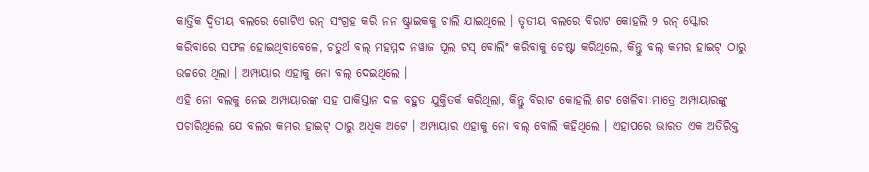କାର୍ତ୍ତିକ ଦ୍ୱିତୀୟ ବଲରେ ଗୋଟିଏ ରନ୍ ସଂଗ୍ରହ କରି ନନ ଷ୍ଟ୍ରାଇକକୁ ଚାଲି ଯାଇଥିଲେ । ତୃତୀୟ ବଲରେ ବିରାଟ କୋହଲି ୨ ରନ୍ ସ୍କୋର କରିବାରେ ସଫଳ ହୋଇଥିବାବେଳେ, ଚତୁର୍ଥ ବଲ୍ ମହମ୍ମଦ ନୱାଜ ପୂଲ ଟସ୍ ବୋଲିଂ କରିବାକୁ ଚେଷ୍ଟା କରିଥିଲେ, କିନ୍ତୁ ବଲ୍ କମର ହାଇଟ୍ ଠାରୁ ଉଚ୍ଚରେ ଥିଲା । ଅମ୍ପାୟାର ଏହାକୁ ନୋ ବଲ୍ ଦେଇଥିଲେ ।
ଏହି ନୋ ବଲକୁ ନେଇ ଅମ୍ପାୟାରଙ୍କ ସହ ପାକିସ୍ତାନ ଦଳ ବହୁତ ଯୁକ୍ତିତର୍କ କରିଥିଲା, କିନ୍ତୁ ବିରାଟ କୋହଲି ଶଟ ଖେଳିବା ମାତ୍ରେ ଅମ୍ପାୟାରଙ୍କୁ ପଚାରିଥିଲେ ଯେ ବଲର କମର ହାଇଟ୍ ଠାରୁ ଅଧିକ ଅଟେ । ଅମ୍ପାୟାର ଏହାକୁ ନୋ ବଲ୍ ବୋଲି କହିଥିଲେ । ଏହାପରେ ଭାରତ ଏକ ଅତିରିକ୍ତ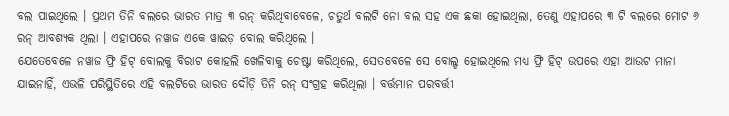ବଲ ପାଇଥିଲେ । ପ୍ରଥମ ତିନି ବଲରେ ଭାରତ ମାତ୍ର ୩ ରନ୍ କରିଥିବାବେଳେ, ଚତୁର୍ଥ ବଲଟି ନୋ ବଲ ସହ ଏକ ଛକା ହୋଇଥିଲା, ତେଣୁ ଏହାପରେ ୩ ଟି ବଲରେ ମୋଟ ୬ ରନ୍ ଆବଶ୍ୟକ ଥିଲା । ଏହାପରେ ନୱାଜ ଏକେ ୱାଇଡ଼ ବୋଲ କରିଥିଲେ ।
ଯେତେବେଳେ ନୱାଜ ଫ୍ରି ହିଟ୍ ବୋଲକୁ ବିରାଟ କୋହଲି ଖେଳିବାକୁ ଚେଷ୍ଟା କରିଥିଲେ, ସେତବେଳେ ସେ ବୋଲ୍ଡ ହୋଇଥିଲେ ମଧ୍ୟ ଫ୍ରି ହିଟ୍ ଉପରେ ଏହା ଆଉଟ ମାନା ଯାଇନାହିଁ, ଏଭଳି ପରିସ୍ଥିତିରେ ଏହି ବଲଟିରେ ଭାରତ ଦୌଡ଼ି ତିନି ରନ୍ ସଂଗ୍ରହ କରିଥିଲା । ବର୍ତ୍ତମାନ ପରବର୍ତ୍ତୀ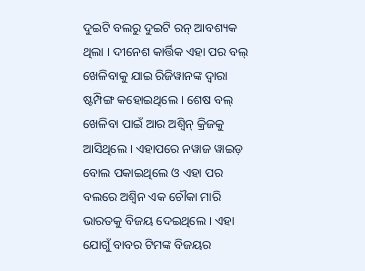ଦୁଇଟି ବଲରୁ ଦୁଇଟି ରନ୍ ଆବଶ୍ୟକ ଥିଲା । ଦୀନେଶ କାର୍ତ୍ତିକ ଏହା ପର ବଲ୍ ଖେଳିବାକୁ ଯାଇ ରିଜିୱାନଙ୍କ ଦ୍ୱାରା ଷ୍ଟମ୍ପିଙ୍ଗ କହୋଇଥିଲେ । ଶେଷ ବଲ୍ ଖେଳିବା ପାଇଁ ଆର ଅଶ୍ୱିନ୍ କ୍ରିଜକୁ ଆସିଥିଲେ । ଏହାପରେ ନୱାଜ ୱାଇଡ଼ ବୋଲ ପକାଇଥିଲେ ଓ ଏହା ପର ବଲରେ ଅଶ୍ୱିନ ଏକ ଚୌକା ମାରି ଭାରତକୁ ବିଜୟ ଦେଇଥିଲେ । ଏହା ଯୋଗୁଁ ବାବର ଟିମଙ୍କ ବିଜୟର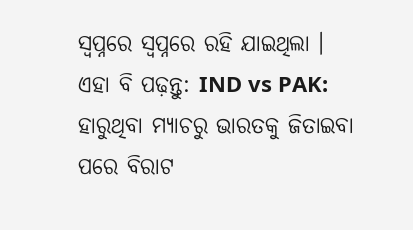ସ୍ବପ୍ନରେ ସ୍ୱପ୍ନରେ ରହି ଯାଇଥିଲା ।
ଏହା ବି ପଢ଼ନ୍ତୁ: IND vs PAK: ହାରୁଥିବା ମ୍ୟାଚରୁ ଭାରତକୁ ଜିତାଇବା ପରେ ବିରାଟ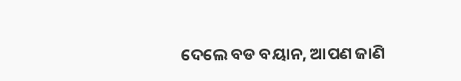ଦେଲେ ବଡ ବୟାନ, ଆପଣ ଜାଣି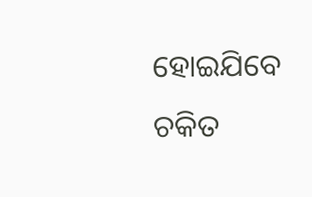ହୋଇଯିବେ ଚକିତ